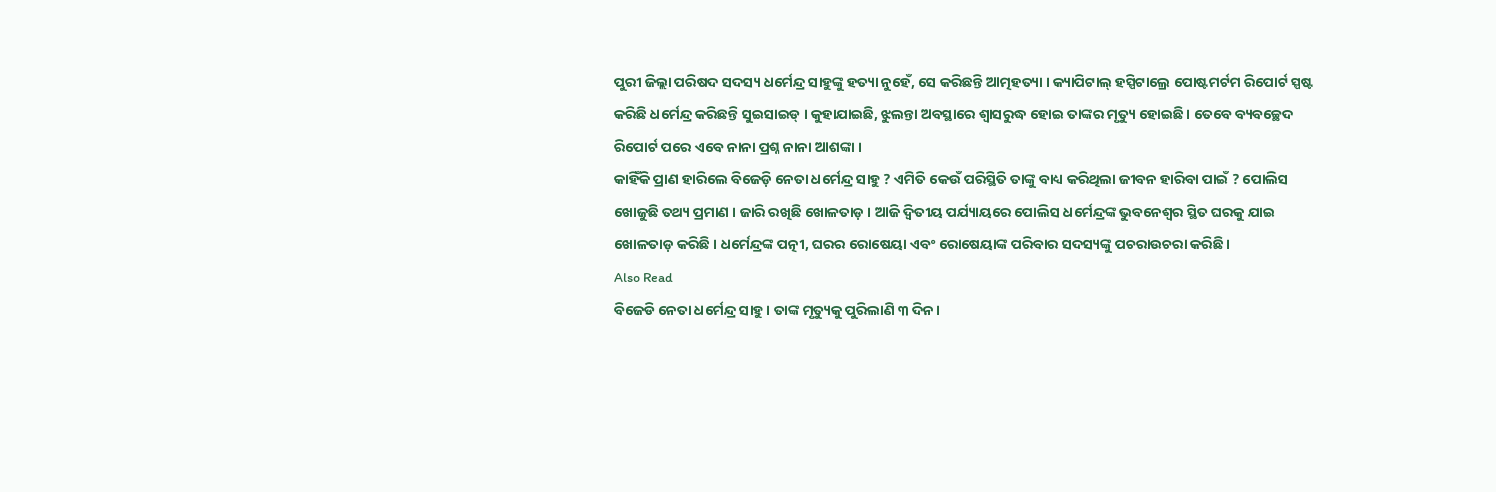ପୁରୀ ଜିଲ୍ଲା ପରିଷଦ ସଦସ୍ୟ ଧର୍ମେନ୍ଦ୍ର ସାହୁଙ୍କୁ ହତ୍ୟା ନୁହେଁ, ସେ କରିଛନ୍ତି ଆତ୍ମହତ୍ୟା । କ୍ୟାପିଟାଲ୍ ହସ୍ପିଟାଲ୍ରେ ପୋଷ୍ଟମର୍ଟମ ରିପୋର୍ଟ ସ୍ପଷ୍ଟ କରିଛି ଧର୍ମେନ୍ଦ୍ର କରିଛନ୍ତି ସୁଇସାଇଡ୍ । କୁହାଯାଇଛି, ଝୁଲନ୍ତା ଅବସ୍ଥାରେ ଶ୍ୱାସରୁଦ୍ଧ ହୋଇ ତାଙ୍କର ମୃତ୍ୟୁ ହୋଇଛି । ତେବେ ବ୍ୟବଚ୍ଛେଦ ରିପୋର୍ଟ ପରେ ଏବେ ନାନା ପ୍ରଶ୍ନ ନାନା ଆଶଙ୍କା ।
କାହିଁକି ପ୍ରାଣ ହାରିଲେ ବିଜେଡ଼ି ନେତା ଧର୍ମେନ୍ଦ୍ର ସାହୁ ? ଏମିତି କେଉଁ ପରିସ୍ଥିତି ତାଙ୍କୁ ବାଧ୍ୟ କରିଥିଲା ଜୀବନ ହାରିବା ପାଇଁ ? ପୋଲିସ ଖୋଜୁଛି ତଥ୍ୟ ପ୍ରମାଣ । ଜାରି ରଖିଛି ଖୋଳତାଡ଼ । ଆଜି ଦ୍ୱିତୀୟ ପର୍ଯ୍ୟାୟରେ ପୋଲିସ ଧର୍ମେନ୍ଦ୍ରଙ୍କ ଭୁବନେଶ୍ୱର ସ୍ଥିତ ଘରକୁ ଯାଇ ଖୋଳତାଡ଼ କରିଛି । ଧର୍ମେନ୍ଦ୍ରଙ୍କ ପତ୍ନୀ, ଘରର ରୋଷେୟା ଏବଂ ରୋଷେୟାଙ୍କ ପରିବାର ସଦସ୍ୟଙ୍କୁ ପଚରାଉଚରା କରିଛି ।
Also Read
ବିଜେଡି ନେତା ଧର୍ମେନ୍ଦ୍ର ସାହୁ। ତାଙ୍କ ମୃତ୍ୟୁକୁ ପୁରିଲାଣି ୩ ଦିନ।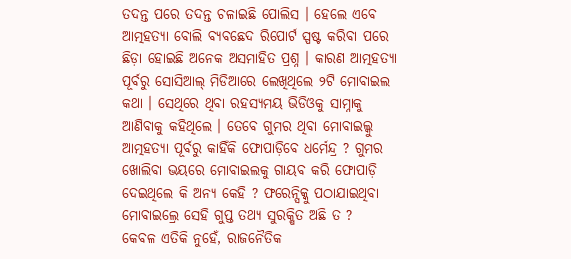ତଦନ୍ତ ପରେ ତଦନ୍ତ ଚଳାଇଛି ପୋଲିସ । ହେଲେ ଏବେ ଆତ୍ମହତ୍ୟା ବୋଲି ବ୍ୟବଛେଦ ରିପୋର୍ଟ ସ୍ପଷ୍ଟ କରିବା ପରେ ଛିଡ଼ା ହୋଇଛି ଅନେକ ଅସମାହିତ ପ୍ରଶ୍ନ । କାରଣ ଆତ୍ମହତ୍ୟା ପୂର୍ବରୁ ସୋସିଆଲ୍ ମିଡିଆରେ ଲେଖିଥିଲେ ୨ଟି ମୋବାଇଲ କଥା । ସେଥିରେ ଥିବା ରହସ୍ୟମୟ ଭିଡିଓକୁ ସାମ୍ନାକୁ ଆଣିବାକୁ କହିଥିଲେ । ତେବେ ଗୁମର ଥିବା ମୋବାଇଲ୍କୁ ଆତ୍ମହତ୍ୟା ପୂର୍ବରୁ କାହିଁକି ଫୋପାଡ଼ିବେ ଧର୍ମେନ୍ଦ୍ର ? ଗୁମର ଖୋଲିବା ଭୟରେ ମୋବାଇଲକୁ ଗାୟବ କରି ଫୋପାଡ଼ି ଦେଇଥିଲେ କି ଅନ୍ୟ କେହି ? ଫରେନ୍ସିକ୍କୁ ପଠାଯାଇଥିବା ମୋବାଇଲ୍ରେ ସେହି ଗୁପ୍ତ ତଥ୍ୟ ସୁରକ୍ଷିତ ଅଛି ତ ?
କେବଳ ଏତିକି ନୁହେଁ, ରାଜନୈତିକ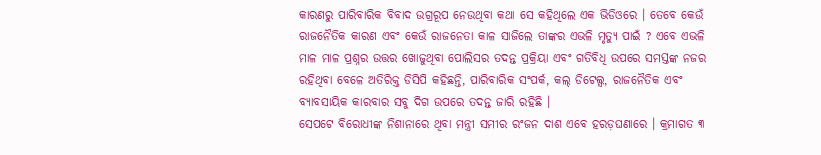କାରଣରୁ ପାରିବାରିକ ବିବାଦ ଉଗ୍ରରୂପ ନେଉଥିବା କଥା ସେ କହିଥିଲେ ଏକ ଭିଡିଓରେ । ତେବେ କେଉଁ ରାଜନୈତିକ କାରଣ ଏବଂ କେଉଁ ରାଜନେତା କାଳ ସାଜିଲେ ତାଙ୍କର ଏଭଳି ମୃତ୍ୟୁ ପାଇଁ ? ଏବେ ଏଭଳି ମାଳ ମାଳ ପ୍ରଶ୍ନର ଉତ୍ତର ଖୋଜୁଥିବା ପୋଲିସର ତଦନ୍ତ ପ୍ରକ୍ରିୟା ଏବଂ ଗତିବିଧି ଉପରେ ସମସ୍ତଙ୍କ ନଜର ରହିଥିବା ବେଳେ ଅତିରିକ୍ତ ଡିସିପି କହିଛନ୍ତି, ପାରିବାରିକ ସଂପର୍କ, କଲ୍ ଡିଟେଲ୍ସ, ରାଜନୈତିକ ଏବଂ ବ୍ୟାବସାୟିକ କାରବାର ସବୁ ଦିଗ ଉପରେ ତଦନ୍ତ ଜାରି ରହିଛି ।
ସେପଟେ ବିରୋଧୀଙ୍କ ନିଶାନାରେ ଥିବା ମନ୍ତ୍ରୀ ସମୀର ରଂଜନ ଦାଶ ଏବେ ହରଡ଼ଘଣାରେ । କ୍ରମାଗତ ୩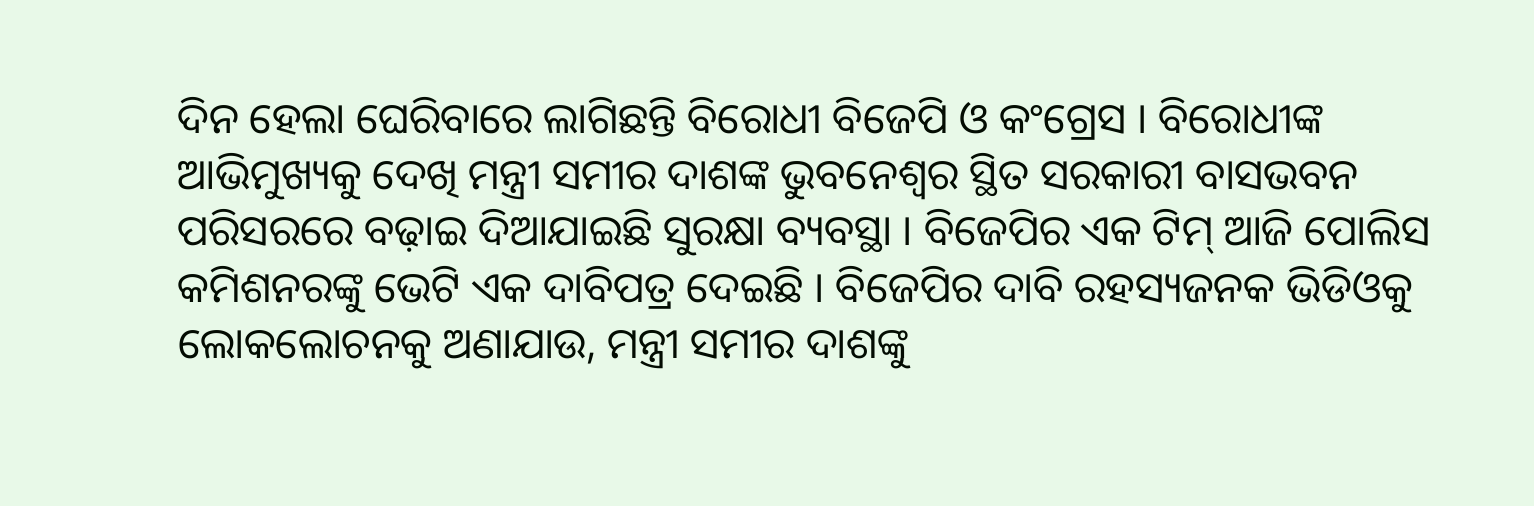ଦିନ ହେଲା ଘେରିବାରେ ଲାଗିଛନ୍ତି ବିରୋଧୀ ବିଜେପି ଓ କଂଗ୍ରେସ । ବିରୋଧୀଙ୍କ ଆଭିମୁଖ୍ୟକୁ ଦେଖି ମନ୍ତ୍ରୀ ସମୀର ଦାଶଙ୍କ ଭୁବନେଶ୍ୱର ସ୍ଥିତ ସରକାରୀ ବାସଭବନ ପରିସରରେ ବଢ଼ାଇ ଦିଆଯାଇଛି ସୁରକ୍ଷା ବ୍ୟବସ୍ଥା । ବିଜେପିର ଏକ ଟିମ୍ ଆଜି ପୋଲିସ କମିଶନରଙ୍କୁ ଭେଟି ଏକ ଦାବିପତ୍ର ଦେଇଛି । ବିଜେପିର ଦାବି ରହସ୍ୟଜନକ ଭିଡିଓକୁ ଲୋକଲୋଚନକୁ ଅଣାଯାଉ, ମନ୍ତ୍ରୀ ସମୀର ଦାଶଙ୍କୁ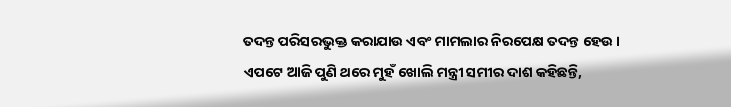ତଦନ୍ତ ପରିସରଭୁକ୍ତ କରାଯାଉ ଏବଂ ମାମଲାର ନିରପେକ୍ଷ ତଦନ୍ତ ହେଉ ।
ଏପଟେ ଆଜି ପୁଣି ଥରେ ମୁହଁ ଖୋଲି ମନ୍ତ୍ରୀ ସମୀର ଦାଶ କହିଛନ୍ତି,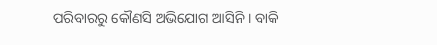ପରିବାରରୁ କୌଣସି ଅଭିଯୋଗ ଆସିନି । ବାକି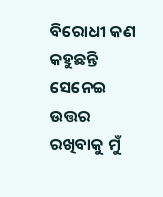ବିରୋଧୀ କଣ କହୁଛନ୍ତି ସେନେଇ ଉତ୍ତର ରଖିବାକୁ ମୁଁ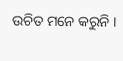ଉଚିତ ମନେ କରୁନି ।